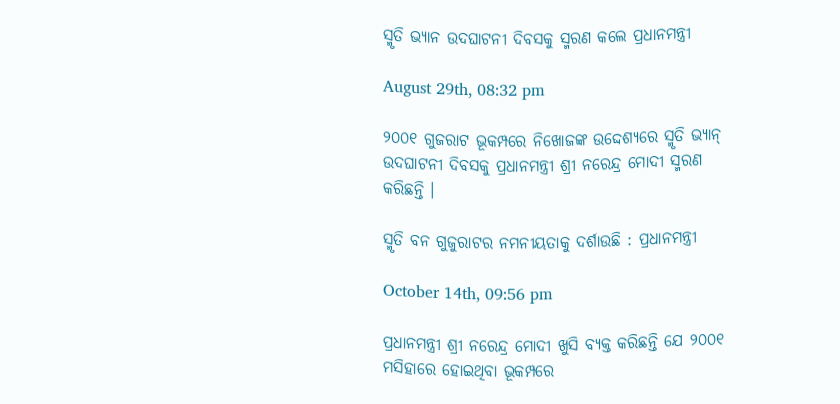ସ୍ମୃତି ଭ୍ୟାନ ଉଦଘାଟନୀ ଦିବସକୁ ସ୍ମରଣ କଲେ ପ୍ରଧାନମନ୍ତ୍ରୀ

August 29th, 08:32 pm

୨୦୦୧ ଗୁଜରାଟ ଭୂକମ୍ପରେ ନିଖୋଜଙ୍କ ଉଦ୍ଦେଶ୍ୟରେ ସ୍ମୃତି ଭ୍ୟାନ୍ ଉଦଘାଟନୀ ଦିବସକୁ ପ୍ରଧାନମନ୍ତ୍ରୀ ଶ୍ରୀ ନରେନ୍ଦ୍ର ମୋଦୀ ସ୍ମରଣ କରିଛନ୍ତି ।

ସ୍ମୃତି ବନ ଗୁଜୁରାଟର ନମନୀୟତାକୁ ଦର୍ଶାଉଛି : ପ୍ରଧାନମନ୍ତ୍ରୀ

October 14th, 09:56 pm

ପ୍ରଧାନମନ୍ତ୍ରୀ ଶ୍ରୀ ନରେନ୍ଦ୍ର ମୋଦୀ ଖୁସି ବ୍ୟକ୍ତ କରିଛନ୍ତି ଯେ ୨୦୦୧ ମସିହାରେ ହୋଇଥିବା ଭୂକମ୍ପରେ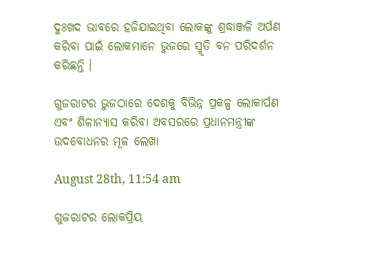ଦୁଃଖଦ ଭାବରେ ହଜିଯାଇଥିବା ଲୋକଙ୍କୁ ଶ୍ରଦ୍ଧାଞ୍ଜଳି ଅର୍ପଣ କରିବା ପାଇଁ ଲୋକମାନେ ଭୁଜରେ ସ୍ମୃତି ବନ ପରିଦର୍ଶନ କରିଛନ୍ତି ।

ଗୁଜରାଟର ଭୁଜଠାରେ ଦେଶକୁ ବିଭିନ୍ନ ପ୍ରକଳ୍ପ ଲୋକାର୍ପଣ ଏବଂ ଶିଳାନ୍ୟାସ କରିବା ଅବସରରେ ପ୍ରଧାନମନ୍ତ୍ରୀଙ୍କ ଉଦବୋଧନର ମୂଳ ଲେଖା

August 28th, 11:54 am

ଗୁଜରାଟର ଲୋକପ୍ରିୟ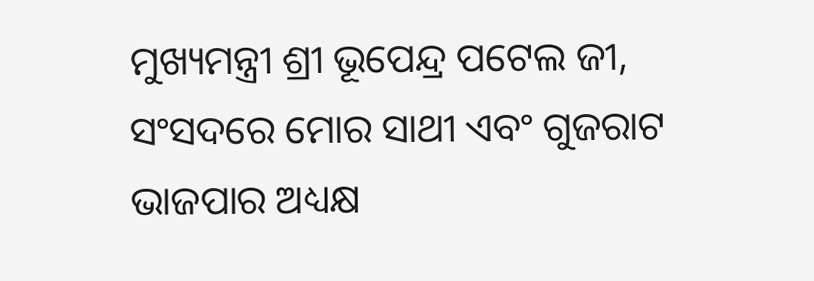ମୁଖ୍ୟମନ୍ତ୍ରୀ ଶ୍ରୀ ଭୂପେନ୍ଦ୍ର ପଟେଲ ଜୀ, ସଂସଦରେ ମୋର ସାଥୀ ଏବଂ ଗୁଜରାଟ ଭାଜପାର ଅଧ୍ୟକ୍ଷ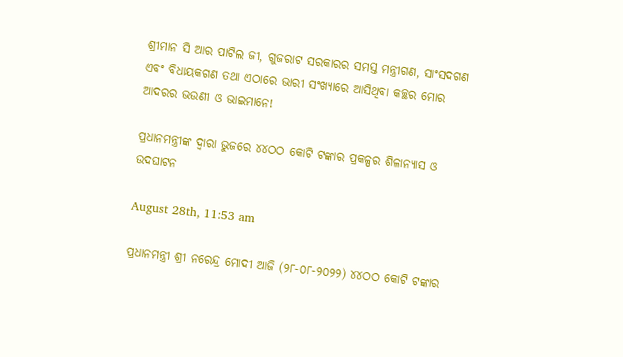ଶ୍ରୀମାନ ସି ଆର ପାଟିଲ ଜୀ, ଗୁଜରାଟ ସରକାରର ସମସ୍ତ ମନ୍ତ୍ରୀଗଣ, ସାଂସଦଗଣ ଏବଂ ବିଧାୟକଗଣ ତଥା ଏଠାରେ ଭାରୀ ସଂଖ୍ୟାରେ ଆସିଥିବା କଚ୍ଛର ମୋର ଆଦରର ଭଉଣୀ ଓ ଭାଇମାନେ!

ପ୍ରଧାନମନ୍ତ୍ରୀଙ୍କ ଦ୍ୱାରା ଭୁଜରେ ୪୪ଠଠ କୋଟି ଟଙ୍କାର ପ୍ରକଳ୍ପର ଶିଳାନ୍ୟାସ ଓ ଉଦଘାଟନ

August 28th, 11:53 am

ପ୍ରଧାନମନ୍ତ୍ରୀ ଶ୍ରୀ ନରେନ୍ଦ୍ର ମୋଦୀ ଆଜି (୨୮-୦୮-୨୦୨୨) ୪୪ଠଠ କୋଟି ଟଙ୍କାର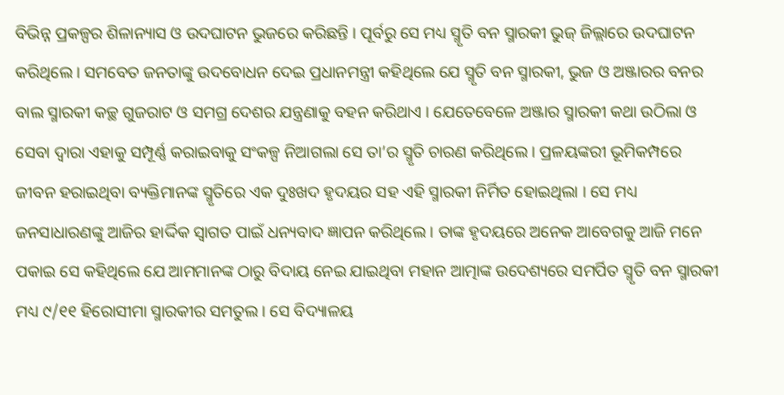ବିଭିନ୍ନ ପ୍ରକଳ୍ପର ଶିଳାନ୍ୟାସ ଓ ଉଦଘାଟନ ଭୁଜରେ କରିଛନ୍ତି । ପୂର୍ବରୁ ସେ ମଧ୍ୟ ସ୍ମୃତି ବନ ସ୍ମାରକୀ ଭୁଜ୍ ଜିଲ୍ଲାରେ ଉଦଘାଟନ କରିଥିଲେ । ସମବେତ ଜନତାଙ୍କୁ ଉଦବୋଧନ ଦେଇ ପ୍ରଧାନମନ୍ତ୍ରୀ କହିଥିଲେ ଯେ ସ୍ମୃତି ବନ ସ୍ମାରକୀ, ଭୁଜ ଓ ଅଞ୍ଜାରର ବନର ବାଲ ସ୍ମାରକୀ କଚ୍ଛ ଗୁଜରାଟ ଓ ସମଗ୍ର ଦେଶର ଯନ୍ତ୍ରଣାକୁ ବହନ କରିଥାଏ । ଯେତେବେଳେ ଅଞ୍ଜାର ସ୍ମାରକୀ କଥା ଉଠିଲା ଓ ସେବା ଦ୍ୱାରା ଏହାକୁ ସମ୍ପୂର୍ଣ୍ଣ କରାଇବାକୁ ସଂକଳ୍ପ ନିଆଗଲା ସେ ତା’ର ସ୍ମୃତି ଚାରଣ କରିଥିଲେ । ପ୍ରଳୟଙ୍କରୀ ଭୂମିକମ୍ପରେ ଜୀବନ ହରାଇଥିବା ବ୍ୟକ୍ତିମାନଙ୍କ ସ୍ମୃତିରେ ଏକ ଦୁଃଖଦ ହୃଦୟର ସହ ଏହି ସ୍ମାରକୀ ନିର୍ମିତ ହୋଇଥିଲା । ସେ ମଧ୍ୟ ଜନସାଧାରଣଙ୍କୁ ଆଜିର ହାର୍ଦ୍ଦିକ ସ୍ୱାଗତ ପାଇଁ ଧନ୍ୟବାଦ ଜ୍ଞାପନ କରିଥିଲେ । ତାଙ୍କ ହୃଦୟରେ ଅନେକ ଆବେଗକୁ ଆଜି ମନେ ପକାଇ ସେ କହିଥିଲେ ଯେ ଆମମାନଙ୍କ ଠାରୁ ବିଦାୟ ନେଇ ଯାଇଥିବା ମହାନ ଆତ୍ମାଙ୍କ ଉଦେଶ୍ୟରେ ସମର୍ପିତ ସ୍ମୃତି ବନ ସ୍ମାରକୀ ମଧ୍ୟ ୯/୧୧ ହିରୋସୀମା ସ୍ମାରକୀର ସମତୁଲ । ସେ ବିଦ୍ୟାଳୟ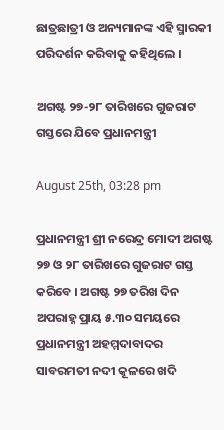ଛାତ୍ରଛାତ୍ରୀ ଓ ଅନ୍ୟମାନଙ୍କ ଏହି ସ୍ମାରକୀ ପରିଦର୍ଶନ କରିବାକୁ କହିଥିଲେ ।

ଅଗଷ୍ଟ ୨୭-୨୮ ତାରିଖରେ ଗୁଜରାଟ ଗସ୍ତରେ ଯିବେ ପ୍ରଧାନମନ୍ତ୍ରୀ

August 25th, 03:28 pm

ପ୍ରଧାନମନ୍ତ୍ରୀ ଶ୍ରୀ ନରେନ୍ଦ୍ର ମୋଦୀ ଅଗଷ୍ଟ ୨୭ ଓ ୨୮ ତାରିଖରେ ଗୁଜରାଟ ଗସ୍ତ କରିବେ । ଅଗଷ୍ଟ ୨୭ ତରିଖ ଦିନ ଅପରାହ୍ନ ପ୍ରାୟ ୫.୩୦ ସମୟରେ ପ୍ରଧାନମନ୍ତ୍ରୀ ଅହମ୍ମଦାବାଦର ସାବରମତୀ ନଦୀ କୂଳରେ ଖଦି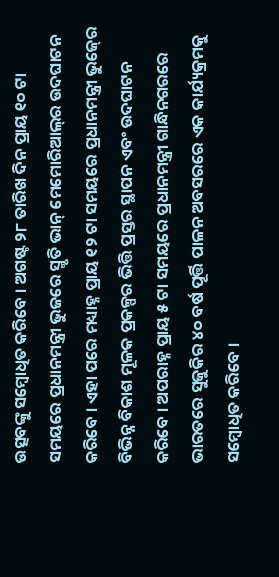ଉତ୍ସବଙ୍କୁ ସମ୍ବୋଧିତ କରିବେ । ଅଗଷ୍ଟ ୨୮ ତାରିଖ ଦିନ ପ୍ରାୟ ୧୦ ଟା ସମୟରେ ପ୍ରଧାନମନ୍ତ୍ରୀ ଭୁଜରେ ସ୍ମୃତି ଭାନ୍ ମେମୋରିଆଲ୍‌ର ଉଦଘାଟନ କରିବେ । ଏହା ପରେ ମଧ୍ୟାହ୍ନ ପ୍ରାୟ ୧୨ ଟା ସମୟରେ ପ୍ରଧାନମନ୍ତ୍ରୀ ଭୁଜ୍‍ରେ ବିଭିନ୍ନ ବିକାଶ ମୂଳକ ପ୍ରକଳ୍ପର ଭିତ୍ତି ପ୍ରସ୍ତର ସ୍ଥାପନ ଏବଂ ଉଦଘାଟନ କରିବେ । ଅପରାହ୍ନ ପ୍ରାୟ ୫ ଟା ସମୟରେ ପ୍ରଧାନମନ୍ତ୍ରୀ ଗାନ୍ଧିନଗରରେ ଭାରତରେ ସୁଜୁକିର ୪୦ ବର୍ଷ ପୂର୍ତ୍ତି ପାଳନ ଅବସରରେ ଏକ କାର୍ଯ୍ୟକ୍ରମକୁ ସମ୍ବୋଧିତ କରିବେ ।